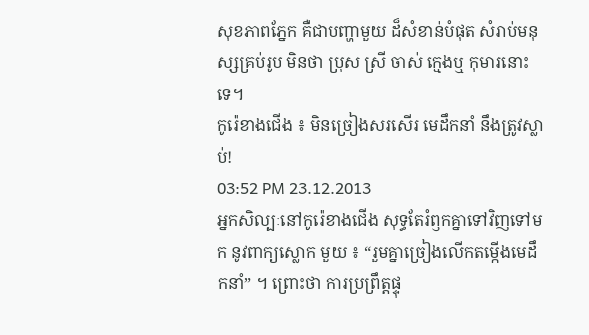សុខភាពភ្នែក គឺជាបញ្ហាមួយ ដ៏សំខាន់បំផុត សំរាប់មនុស្សគ្រប់រូប មិនថា ប្រុស ស្រី ចាស់ ក្មេងឬ កុមារនោះទេ។
កូរ៉េខាងជើង ៖ មិនច្រៀងសរសើរ មេដឹកនាំ នឹងត្រូវស្លាប់!
03:52 PM 23.12.2013
អ្នកសិល្បៈនៅកូរ៉េខាងជើង សុទ្ធតែរំឭកគ្នាទៅវិញទៅមក នូវពាក្យស្លោក មួយ ៖ “រួមគ្នាច្រៀងលើកតម្កើងមេដឹកនាំ” ។ ព្រោះថា ការប្រព្រឹត្ដផ្ទុ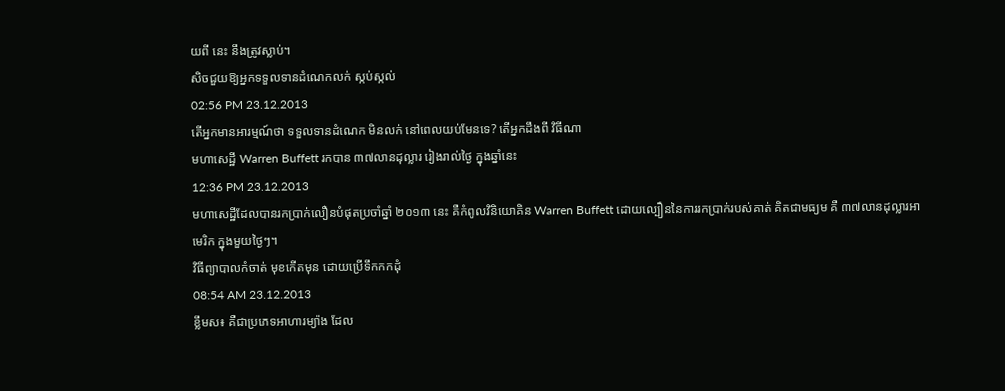យពី នេះ នឹងត្រូវស្លាប់។
សិចជួយឱ្យអ្នកទទួលទានដំណេកលក់ ស្កប់ស្កល់
02:56 PM 23.12.2013
តើអ្នកមានអារម្មណ៍ថា ទទួលទានដំណេក មិនលក់ នៅពេលយប់មែនទេ? តើអ្នកដឹងពី វិធីណា
មហាសេដ្ឋី Warren Buffett រកបាន ៣៧លានដុល្លារ រៀងរាល់ថ្ងៃ ក្នុងឆ្នាំនេះ
12:36 PM 23.12.2013
មហាសេដ្ឋីដែលបានរកប្រាក់លឿនបំផុតប្រចាំឆ្នាំ ២០១៣ នេះ គឺកំពូលវិនិយោគិន Warren Buffett ដោយល្បឿននៃការរកប្រាក់របស់គាត់ គិតជាមធ្យម គឺ ៣៧លានដុល្លារអាមេរិក ក្នុងមួយថ្ងៃៗ។
វិធីព្យាបាលកំចាត់ មុខកើតមុន ដោយប្រើទឹកកកដុំ
08:54 AM 23.12.2013
ខ្លឹមស៖ គឺជាប្រភេទអាហារម្យ៉ាង ដែល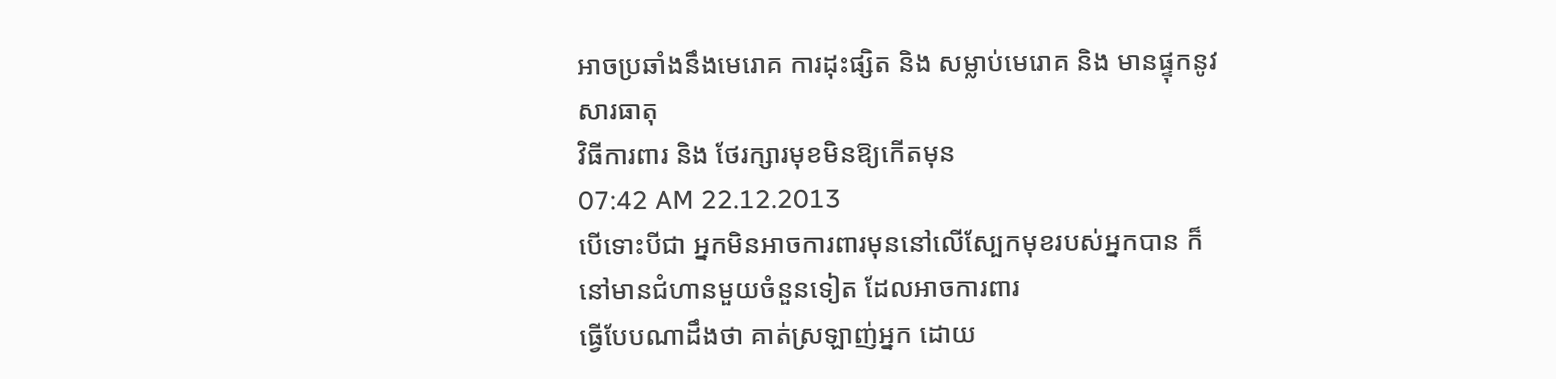អាចប្រឆាំងនឹងមេរោគ ការដុះផ្សិត និង សម្លាប់មេរោគ និង មានផ្ទុកនូវសារធាតុ
វិធីការពារ និង ថែរក្សារមុខមិនឱ្យកើតមុន
07:42 AM 22.12.2013
បើទោះបីជា អ្នកមិនអាចការពារមុននៅលើស្បែកមុខរបស់អ្នកបាន ក៏នៅមានជំហានមួយចំនួនទៀត ដែលអាចការពារ
ធ្វើបែបណាដឹងថា គាត់ស្រឡាញ់អ្នក ដោយ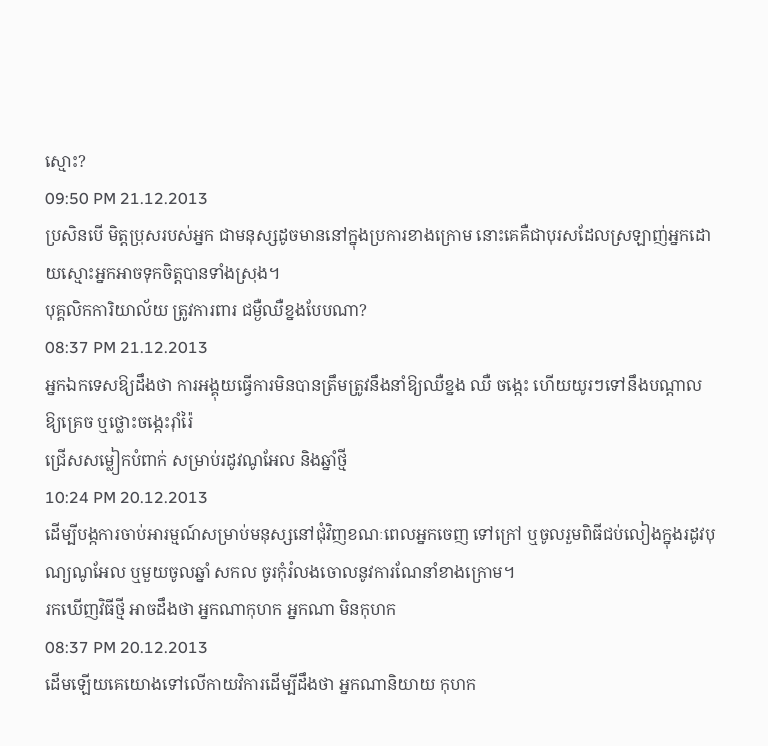ស្មោះ?
09:50 PM 21.12.2013
ប្រសិនបើ មិត្តប្រុសរបស់អ្នក ជាមនុស្សដូចមាននៅក្នុងប្រការខាងក្រោម នោះគេគឺជាបុរសដែលស្រឡាញ់អ្នកដោយស្មោះអ្នកអាចទុកចិត្តបានទាំងស្រុង។
បុគ្គលិកការិយាល័យ ត្រូវការពារ ជម្ងឺឈឺខ្នងបែបណា?
08:37 PM 21.12.2013
អ្នកឯកទេសឱ្យដឹងថា ការអង្គុយធ្វើការមិនបានត្រឹមត្រូវនឹងនាំឱ្យឈឺខ្នង ឈឺ ចង្កេះ ហើយយូរៗទៅនឹងបណ្ដាលឱ្យគ្រេច ឬថ្លោះចង្កេះរ៉ាំរ៉ៃ
ជ្រើសសម្លៀកបំពាក់ សម្រាប់រដូវណូអែល និងឆ្នាំថ្មី
10:24 PM 20.12.2013
ដើម្បីបង្កការចាប់អារម្មណ៍សម្រាប់មនុស្សនៅជុំវិញខណៈពេលអ្នកចេញ ទៅក្រៅ ឬចូលរួមពិធីជប់លៀងក្នុងរដូវបុណ្យណូអែល ឬមួយចូលឆ្នាំ សកល ចូរកុំរំលងចោលនូវការណែនាំខាងក្រោម។
រកឃើញវិធីថ្មី អាចដឹងថា អ្នកណាកុហក អ្នកណា មិនកុហក
08:37 PM 20.12.2013
ដើមឡើយគេយោងទៅលើកាយវិការដើម្បីដឹងថា អ្នកណានិយាយ កុហក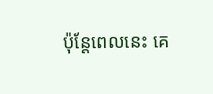ប៉ុន្ដែពេលនេះ គេ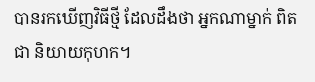បានរកឃើញវិធីថ្មី ដែលដឹងថា អ្នកណាម្នាក់ ពិតជា និយាយកុហក។